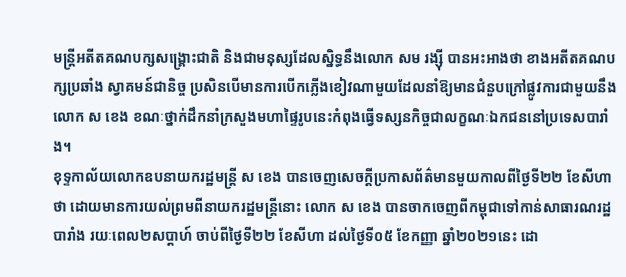មន្ត្រីអតីតគណបក្សសង្រ្គោះជាតិ និងជាមនុស្សដែលស្និទ្ធនឹងលោក សម រង្ស៊ី បានអះអាងថា ខាងអតីតគណបក្សប្រឆាំង ស្វាគមន៍ជានិច្ច ប្រសិនបើមានការបើកភ្លើងខៀវណាមួយដែលនាំឱ្យមានជំនួបក្រៅផ្លូវការជាមួយនឹងលោក ស ខេង ខណៈថ្នាក់ដឹកនាំក្រសួងមហាផ្ទៃរូបនេះកំពុងធ្វើទស្សនកិច្ចជាលក្ខណៈឯកជននៅប្រទេសបារាំង។
ខុទ្ទកាល័យលោកឧបនាយករដ្ឋមន្ត្រី ស ខេង បានចេញសេចក្តីប្រកាសព័ត៌មានមួយកាលពីថ្ងៃទី២២ ខែសីហា ថា ដោយមានការយល់ព្រមពីនាយករដ្ឋមន្ត្រីនោះ លោក ស ខេង បានចាកចេញពីកម្ពុជាទៅកាន់សាធារណរដ្ឋបារាំង រយៈពេល២សប្តាហ៍ ចាប់ពីថ្ងៃទី២២ ខែសីហា ដល់ថ្ងៃទី០៥ ខែកញ្ញា ឆ្នាំ២០២១នេះ ដោ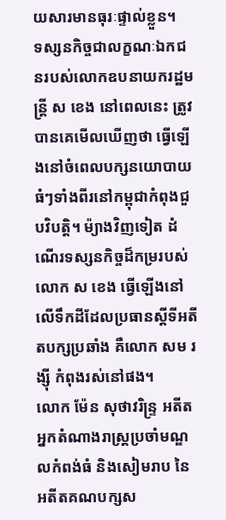យសារមានធុរៈផ្ទាល់ខ្លួន។
ទស្សនកិច្ចជាលក្ខណៈឯកជនរបស់លោកឧបនាយករដ្ឋមន្រ្តី ស ខេង នៅពេលនេះ ត្រូវបានគេមើលឃើញថា ធ្វើឡើងនៅចំពេលបក្សនយោបាយធំៗទាំងពីរនៅកម្ពុជាកំពុងជួបវិបត្តិ។ ម៉្យាងវិញទៀត ដំណើរទស្សនកិច្ចដ៏កម្ររបស់លោក ស ខេង ធ្វើឡើងនៅលើទឹកដីដែលប្រធានស្តីទីអតីតបក្សប្រឆាំង គឺលោក សម រង្ស៊ី កំពុងរស់នៅផង។
លោក ម៉ែន សុថាវរិន្ទ្រ អតីតអ្នកតំណាងរាស្រ្តប្រចាំមណ្ឌលកំពង់ធំ និងសៀមរាប នៃអតីតគណបក្សស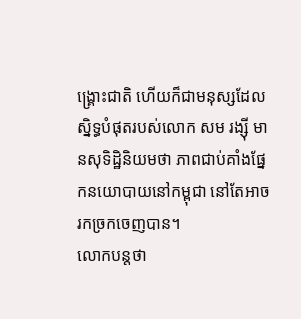ង្គ្រោះជាតិ ហើយក៏ជាមនុស្សដែលស្និទ្ធបំផុតរបស់លោក សម រង្ស៊ី មានសុទិដ្ឋិនិយមថា ភាពជាប់គាំងផ្នែកនយោបាយនៅកម្ពុជា នៅតែអាចរកច្រកចេញបាន។
លោកបន្តថា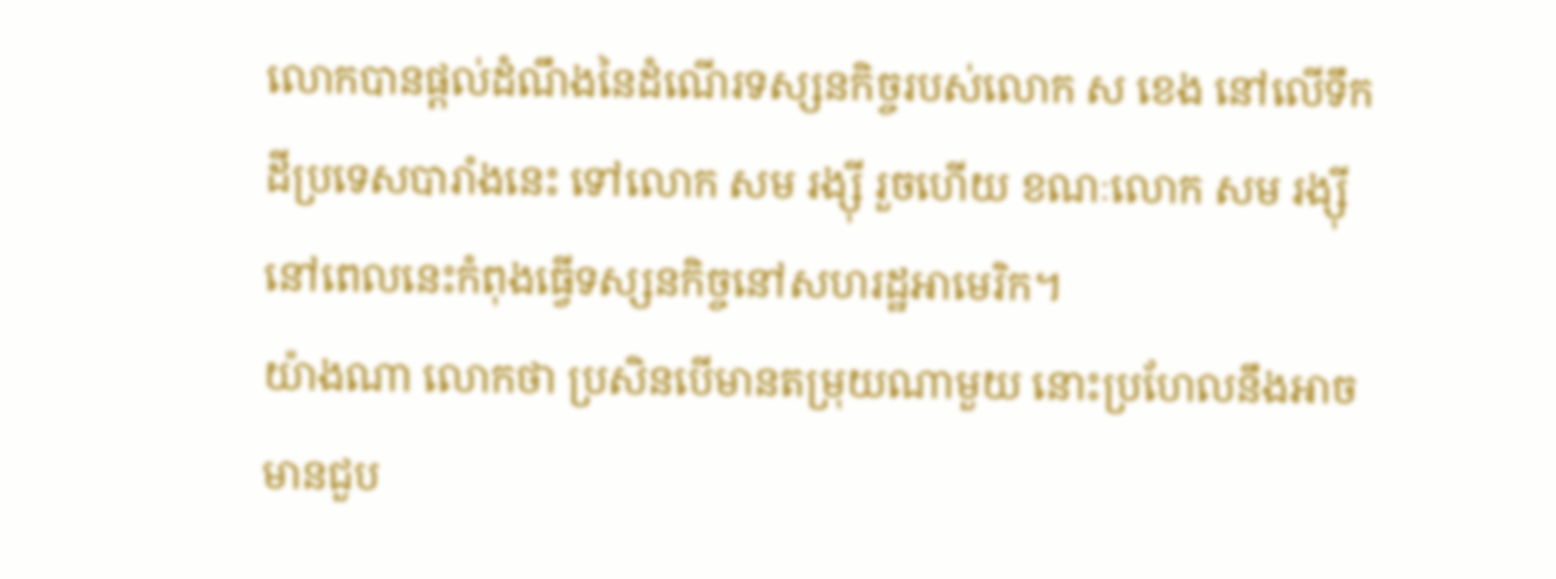លោកបានផ្តល់ដំណឹងនៃដំណើរទស្សនកិច្ចរបស់លោក ស ខេង នៅលើទឹកដីប្រទេសបារាំងនេះ ទៅលោក សម រង្ស៊ី រួចហើយ ខណៈលោក សម រង្ស៊ី នៅពេលនេះកំពុងធ្វើទស្សនកិច្ចនៅសហរដ្ឋអាមេរិក។
យ៉ាងណា លោកថា ប្រសិនបើមានតម្រុយណាមួយ នោះប្រហែលនឹងអាចមានជួប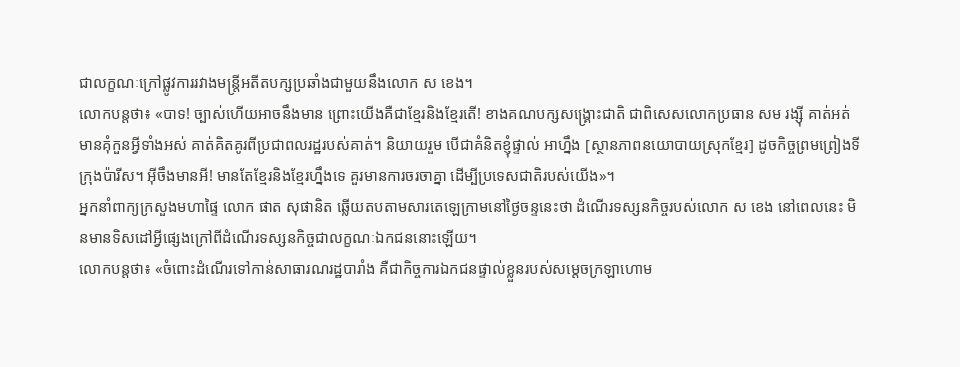ជាលក្ខណៈក្រៅផ្លូវការរវាងមន្ត្រីអតីតបក្សប្រឆាំងជាមួយនឹងលោក ស ខេង។
លោកបន្តថា៖ «បាទ! ច្បាស់ហើយអាចនឹងមាន ព្រោះយើងគឺជាខ្មែរនិងខ្មែរតើ! ខាងគណបក្សសង្រ្គោះជាតិ ជាពិសេសលោកប្រធាន សម រង្ស៊ី គាត់អត់មានគុំកួនអ្វីទាំងអស់ គាត់គិតគូរពីប្រជាពលរដ្ឋរបស់គាត់។ និយាយរួម បើជាគំនិតខ្ញុំផ្ទាល់ អាហ្នឹង [ស្ថានភាពនយោបាយស្រុកខ្មែរ] ដូចកិច្ចព្រមព្រៀងទីក្រុងប៉ារីស។ អ៊ីចឹងមានអី! មានតែខ្មែរនិងខ្មែរហ្នឹងទេ គួរមានការចរចាគ្នា ដើម្បីប្រទេសជាតិរបស់យើង»។
អ្នកនាំពាក្យក្រសួងមហាផ្ទៃ លោក ផាត សុផានិត ឆ្លើយតបតាមសារតេឡេក្រាមនៅថ្ងៃចន្ទនេះថា ដំណើរទស្សនកិច្ចរបស់លោក ស ខេង នៅពេលនេះ មិនមានទិសដៅអ្វីផ្សេងក្រៅពីដំណើរទស្សនកិច្ចជាលក្ខណៈឯកជននោះឡើយ។
លោកបន្តថា៖ «ចំពោះដំណើរទៅកាន់សាធារណរដ្ឋបារាំង គឺជាកិច្ចការឯកជនផ្ទាល់ខ្លួនរបស់សម្តេចក្រឡាហោម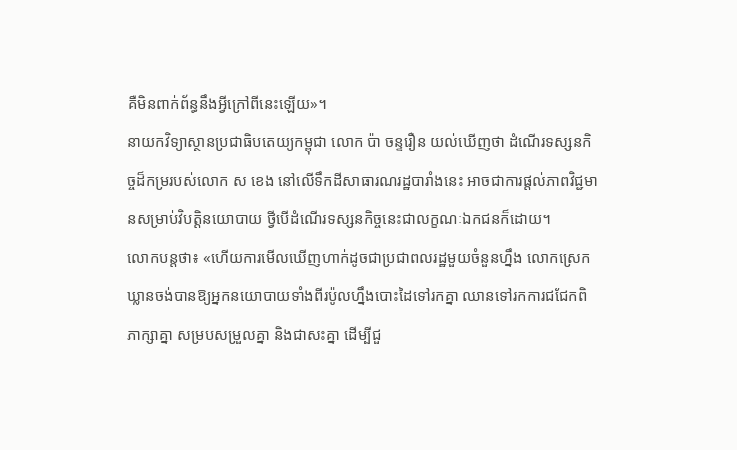គឺមិនពាក់ព័ន្ធនឹងអ្វីក្រៅពីនេះឡើយ»។
នាយកវិទ្យាស្ថានប្រជាធិបតេយ្យកម្ពុជា លោក ប៉ា ចន្ទរឿន យល់ឃើញថា ដំណើរទស្សនកិច្ចដ៏កម្ររបស់លោក ស ខេង នៅលើទឹកដីសាធារណរដ្ឋបារាំងនេះ អាចជាការផ្តល់ភាពវិជ្ជមានសម្រាប់វិបត្តិនយោបាយ ថ្វីបើដំណើរទស្សនកិច្ចនេះជាលក្ខណៈឯកជនក៏ដោយ។
លោកបន្តថា៖ «ហើយការមើលឃើញហាក់ដូចជាប្រជាពលរដ្ឋមួយចំនួនហ្នឹង លោកស្រេកឃ្លានចង់បានឱ្យអ្នកនយោបាយទាំងពីរប៉ូលហ្នឹងបោះដៃទៅរកគ្នា ឈានទៅរកការជជែកពិភាក្សាគ្នា សម្របសម្រួលគ្នា និងជាសះគ្នា ដើម្បីជួ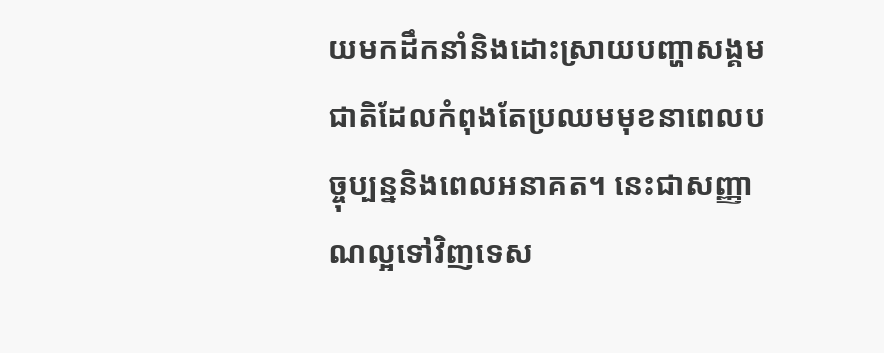យមកដឹកនាំនិងដោះស្រាយបញ្ហាសង្គមជាតិដែលកំពុងតែប្រឈមមុខនាពេលបច្ចុប្បន្ននិងពេលអនាគត។ នេះជាសញ្ញាណល្អទៅវិញទេស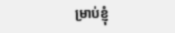ម្រាប់ខ្ញុំ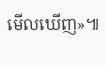មើលឃើញ»៕